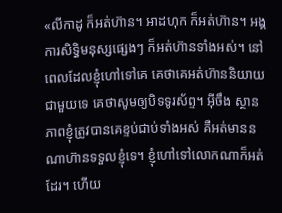«លីកាដូ ក៏អត់ហ៊ាន។ អាដហុក ក៏អត់ហ៊ាន។ អង្គការសិទ្ធិមនុស្សផ្សេងៗ ក៏អត់ហ៊ានទាំងអស់។ នៅពេលដែលខ្ញុំហៅទៅគេ គេថាគេអត់ហ៊ាននិយាយជាមួយទេ គេថាសូមឲ្យបិទទូរស័ព្ទ។ អ៊ីចឹង ស្ថានភាពខ្ញុំត្រូវបានគេខ្ទប់ជាប់ទាំងអស់ គឺអត់មាននណាហ៊ានទទួលខ្ញុំទេ។ ខ្ញុំហៅទៅលោកណាក៏អត់ដែរ។ ហើយ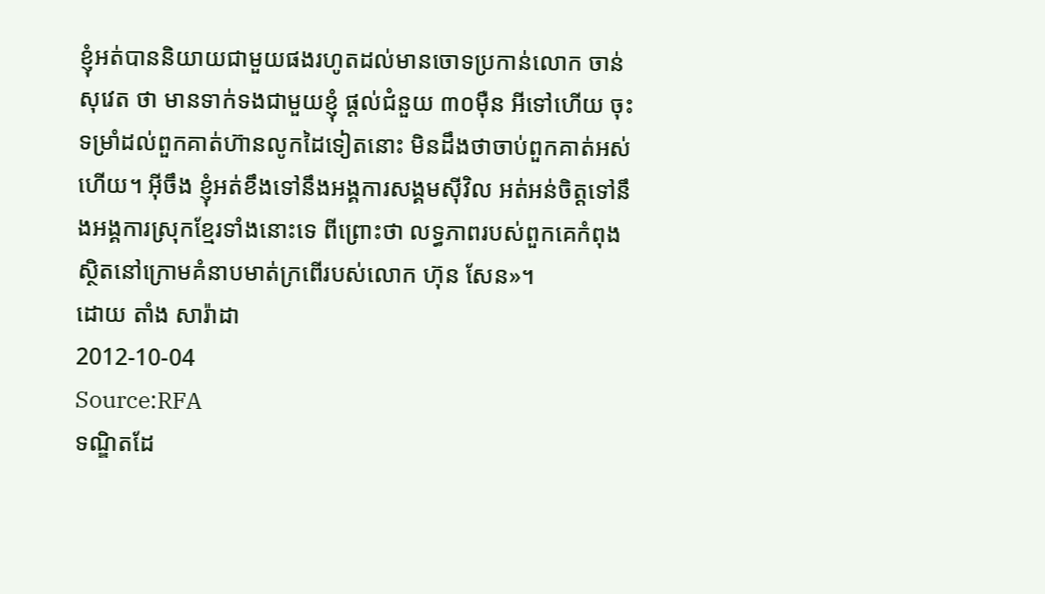ខ្ញុំអត់បាននិយាយជាមួយផងរហូតដល់មានចោទប្រកាន់លោក ចាន់ សុវេត ថា មានទាក់ទងជាមួយខ្ញុំ ផ្តល់ជំនួយ ៣០ម៉ឺន អីទៅហើយ ចុះទម្រាំដល់ពួកគាត់ហ៊ានលូកដៃទៀតនោះ មិនដឹងថាចាប់ពួកគាត់អស់ហើយ។ អ៊ីចឹង ខ្ញុំអត់ខឹងទៅនឹងអង្គការសង្គមស៊ីវិល អត់អន់ចិត្តទៅនឹងអង្គការស្រុកខ្មែរទាំងនោះទេ ពីព្រោះថា លទ្ធភាពរបស់ពួកគេកំពុងស្ថិតនៅក្រោមគំនាបមាត់ក្រពើរបស់លោក ហ៊ុន សែន»។
ដោយ តាំង សារ៉ាដា
2012-10-04
Source:RFA
ទណ្ឌិតដែ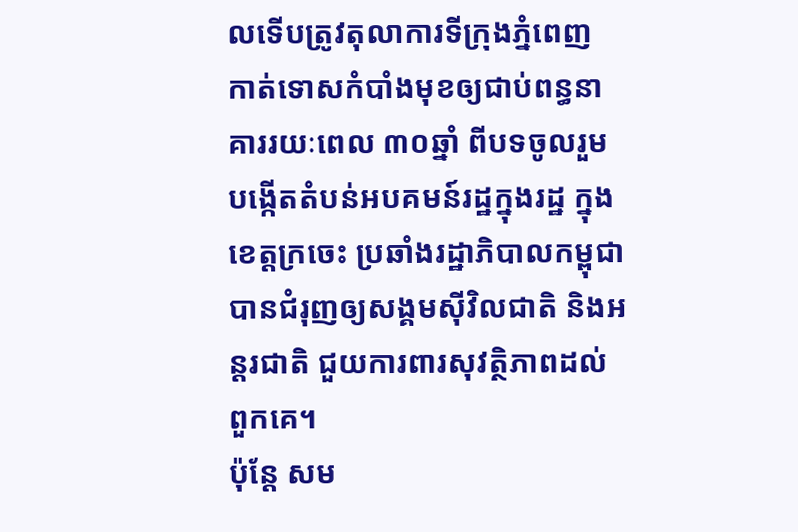លទើបត្រូវតុលាការទីក្រុងភ្នំពេញ កាត់ទោសកំបាំងមុខឲ្យជាប់ពន្ធនាគាររយៈពេល ៣០ឆ្នាំ ពីបទចូលរួមបង្កើតតំបន់អបគមន៍រដ្ឋក្នុងរដ្ឋ ក្នុងខេត្តក្រចេះ ប្រឆាំងរដ្ឋាភិបាលកម្ពុជា បានជំរុញឲ្យសង្គមស៊ីវិលជាតិ និងអន្តរជាតិ ជួយការពារសុវត្ថិភាពដល់ពួកគេ។
ប៉ុន្តែ សម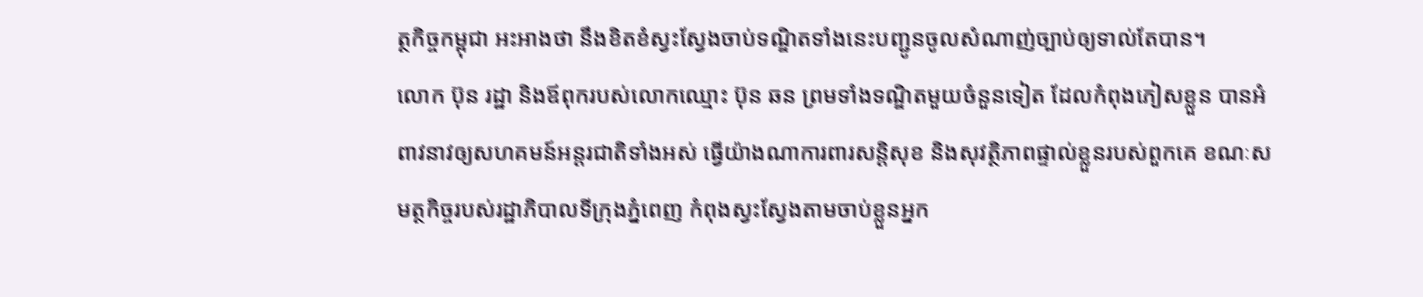ត្ថកិច្ចកម្ពុជា អះអាងថា នឹងខិតខំស្វះស្វែងចាប់ទណ្ឌិតទាំងនេះបញ្ជូនចូលសំណាញ់ច្បាប់ឲ្យទាល់តែបាន។
លោក ប៊ុន រដ្ឋា និងឪពុករបស់លោកឈ្មោះ ប៊ុន ឆន ព្រមទាំងទណ្ឌិតមួយចំនួនទៀត ដែលកំពុងភៀសខ្លួន បានអំពាវនាវឲ្យសហគមន៍អន្តរជាតិទាំងអស់ ធ្វើយ៉ាងណាការពារសន្តិសុខ និងសុវត្ថិភាពផ្ទាល់ខ្លួនរបស់ពួកគេ ខណៈសមត្ថកិច្ចរបស់រដ្ឋាភិបាលទីក្រុងភ្នំពេញ កំពុងស្វះស្វែងតាមចាប់ខ្លួនអ្នក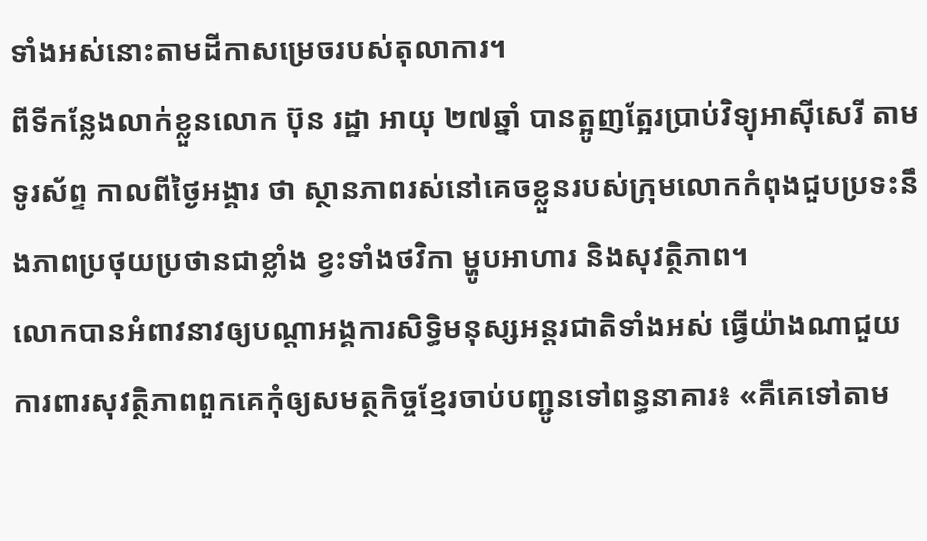ទាំងអស់នោះតាមដីកាសម្រេចរបស់តុលាការ។
ពីទីកន្លែងលាក់ខ្លួនលោក ប៊ុន រដ្ឋា អាយុ ២៧ឆ្នាំ បានត្អូញត្អែរប្រាប់វិទ្យុអាស៊ីសេរី តាមទូរស័ព្ទ កាលពីថ្ងៃអង្គារ ថា ស្ថានភាពរស់នៅគេចខ្លួនរបស់ក្រុមលោកកំពុងជួបប្រទះនឹងភាពប្រថុយប្រថានជាខ្លាំង ខ្វះទាំងថវិកា ម្ហូបអាហារ និងសុវត្ថិភាព។
លោកបានអំពាវនាវឲ្យបណ្ដាអង្គការសិទ្ធិមនុស្សអន្តរជាតិទាំងអស់ ធ្វើយ៉ាងណាជួយការពារសុវត្ថិភាពពួកគេកុំឲ្យសមត្ថកិច្ចខ្មែរចាប់បញ្ជូនទៅពន្ធនាគារ៖ «គឺគេទៅតាម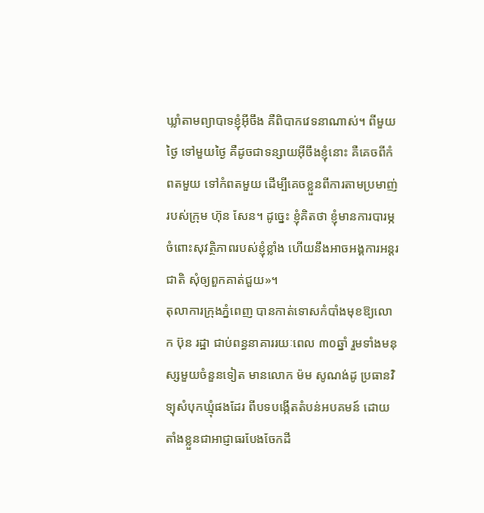ឃ្លាំតាមព្យាបាទខ្ញុំអ៊ីចឹង គឺពិបាកវេទនាណាស់។ ពីមួយថ្ងៃ ទៅមួយថ្ងៃ គឺដូចជាទន្សាយអ៊ីចឹងខ្ញុំនោះ គឺគេចពីកំពតមួយ ទៅកំពតមួយ ដើម្បីគេចខ្លួនពីការតាមប្រមាញ់របស់ក្រុម ហ៊ុន សែន។ ដូច្នេះ ខ្ញុំគិតថា ខ្ញុំមានការបារម្ភចំពោះសុវត្ថិភាពរបស់ខ្ញុំខ្លាំង ហើយនឹងអាចអង្គការអន្តរជាតិ សុំឲ្យពួកគាត់ជួយ»។
តុលាការក្រុងភ្នំពេញ បានកាត់ទោសកំបាំងមុខឱ្យលោក ប៊ុន រដ្ឋា ជាប់ពន្ធនាគាររយៈពេល ៣០ឆ្នាំ រួមទាំងមនុស្សមួយចំនួនទៀត មានលោក ម៉ម សូណង់ដូ ប្រធានវិទ្យុសំបុកឃ្មុំផងដែរ ពីបទបង្កើតតំបន់អបគមន៍ ដោយតាំងខ្លួនជាអាជ្ញាធរបែងចែកដី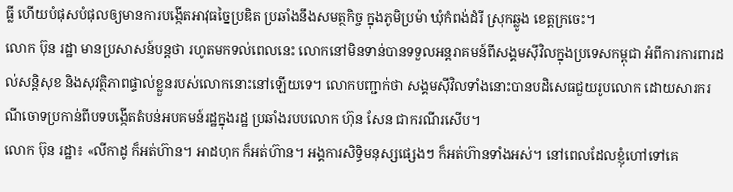ធ្លី ហើយបំផុសបំផុលឲ្យមានការបង្កើតអាវុធច្នៃប្រឌិត ប្រឆាំងនឹងសមត្ថកិច្ច ក្នុងភូមិប្រម៉ា ឃុំកំពង់ដំរី ស្រុកឆ្លូង ខេត្តក្រចេះ។
លោក ប៊ុន រដ្ឋា មានប្រសាសន៍បន្តថា រហូតមកទល់ពេលនេះ លោកនៅមិនទាន់បានទទួលអន្តរាគមន៍ពីសង្គមស៊ីវិលក្នុងប្រទេសកម្ពុជា អំពីការការពារដល់សន្តិសុខ និងសុវត្ថិភាពផ្ទាល់ខ្លួនរបស់លោកនោះនៅឡើយទេ។ លោកបញ្ជាក់ថា សង្គមស៊ីវិលទាំងនោះបានបដិសេធជួយរូបលោក ដោយសារករណីចោទប្រកាន់ពីបទបង្កើតតំបន់អបគមន៍រដ្ឋក្នុងរដ្ឋ ប្រឆាំងរបបលោក ហ៊ុន សែន ជាករណីរសើប។
លោក ប៊ុន រដ្ឋា៖ «លីកាដូ ក៏អត់ហ៊ាន។ អាដហុក ក៏អត់ហ៊ាន។ អង្គការសិទ្ធិមនុស្សផ្សេងៗ ក៏អត់ហ៊ានទាំងអស់។ នៅពេលដែលខ្ញុំហៅទៅគេ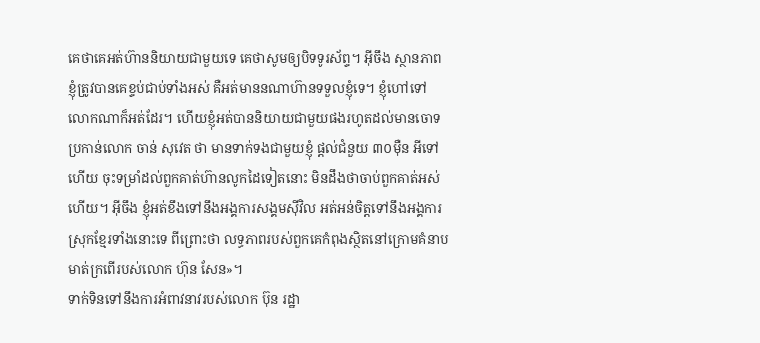គេថាគេអត់ហ៊ាននិយាយជាមួយទេ គេថាសូមឲ្យបិទទូរស័ព្ទ។ អ៊ីចឹង ស្ថានភាពខ្ញុំត្រូវបានគេខ្ទប់ជាប់ទាំងអស់ គឺអត់មាននណាហ៊ានទទួលខ្ញុំទេ។ ខ្ញុំហៅទៅលោកណាក៏អត់ដែរ។ ហើយខ្ញុំអត់បាននិយាយជាមួយផងរហូតដល់មានចោទប្រកាន់លោក ចាន់ សុវេត ថា មានទាក់ទងជាមួយខ្ញុំ ផ្តល់ជំនួយ ៣០ម៉ឺន អីទៅហើយ ចុះទម្រាំដល់ពួកគាត់ហ៊ានលូកដៃទៀតនោះ មិនដឹងថាចាប់ពួកគាត់អស់ហើយ។ អ៊ីចឹង ខ្ញុំអត់ខឹងទៅនឹងអង្គការសង្គមស៊ីវិល អត់អន់ចិត្តទៅនឹងអង្គការស្រុកខ្មែរទាំងនោះទេ ពីព្រោះថា លទ្ធភាពរបស់ពួកគេកំពុងស្ថិតនៅក្រោមគំនាបមាត់ក្រពើរបស់លោក ហ៊ុន សែន»។
ទាក់ទិនទៅនឹងការអំពាវនាវរបស់លោក ប៊ុន រដ្ឋា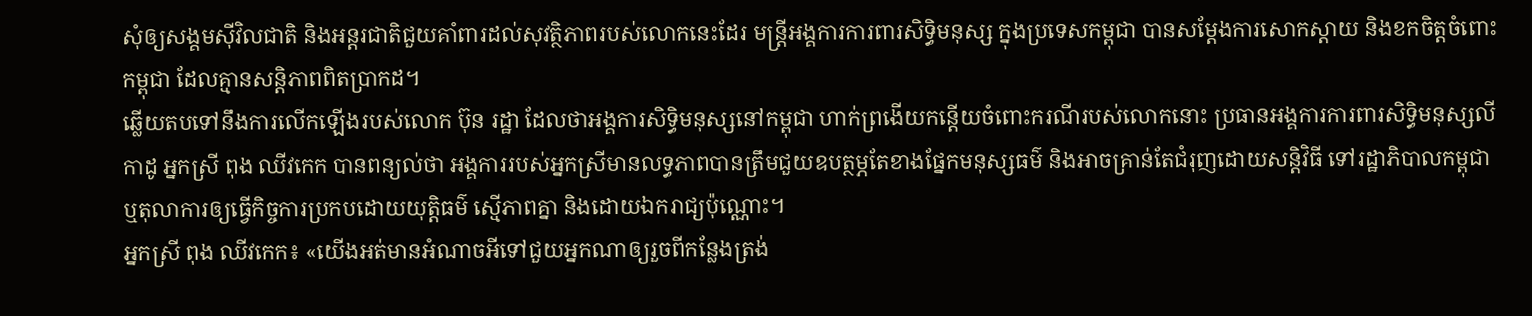សុំឲ្យសង្គមស៊ីវិលជាតិ និងអន្តរជាតិជួយគាំពារដល់សុវត្ថិភាពរបស់លោកនេះដែរ មន្ត្រីអង្គការការពារសិទ្ធិមនុស្ស ក្នុងប្រទេសកម្ពុជា បានសម្ដែងការសោកស្ដាយ និងខកចិត្តចំពោះកម្ពុជា ដែលគ្មានសន្តិភាពពិតប្រាកដ។
ឆ្លើយតបទៅនឹងការលើកឡើងរបស់លោក ប៊ុន រដ្ឋា ដែលថាអង្គការសិទ្ធិមនុស្សនៅកម្ពុជា ហាក់ព្រងើយកន្តើយចំពោះករណីរបស់លោកនោះ ប្រធានអង្គការការពារសិទ្ធិមនុស្សលីកាដូ អ្នកស្រី ពុង ឈីវកេក បានពន្យល់ថា អង្គការរបស់អ្នកស្រីមានលទ្ធភាពបានត្រឹមជួយឧបត្ថម្ភតែខាងផ្នែកមនុស្សធម៌ និងអាចគ្រាន់តែជំរុញដោយសន្តិវិធី ទៅរដ្ឋាភិបាលកម្ពុជា ឬតុលាការឲ្យធ្វើកិច្ចការប្រកបដោយយុត្តិធម៌ ស្មើភាពគ្នា និងដោយឯករាជ្យប៉ុណ្ណោះ។
អ្នកស្រី ពុង ឈីវកេក៖ «យើងអត់មានអំណាចអីទៅជួយអ្នកណាឲ្យរួចពីកន្លែងត្រង់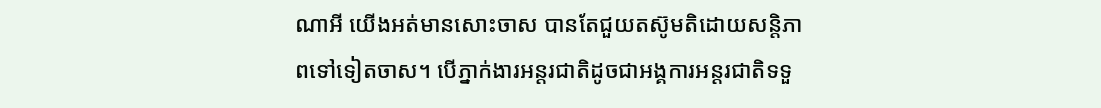ណាអី យើងអត់មានសោះចាស បានតែជួយតស៊ូមតិដោយសន្តិភាពទៅទៀតចាស។ បើភ្នាក់ងារអន្តរជាតិដូចជាអង្គការអន្តរជាតិទទួ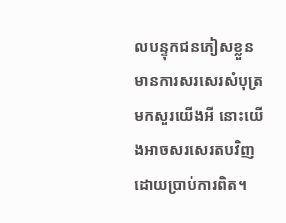លបន្ទុកជនភៀសខ្លួន មានការសរសេរសំបុត្រមកសួរយើងអី នោះយើងអាចសរសេរតបវិញ ដោយប្រាប់ការពិត។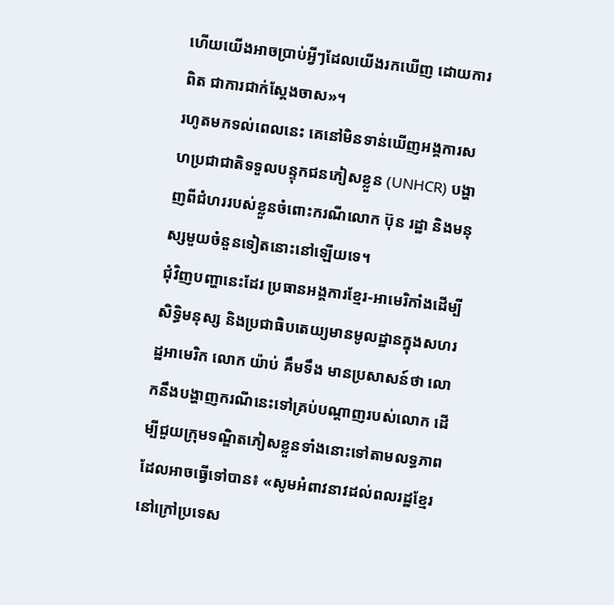ហើយយើងអាចប្រាប់អ្វីៗដែលយើងរកឃើញ ដោយការពិត ជាការជាក់ស្តែងចាស»។
រហូតមកទល់ពេលនេះ គេនៅមិនទាន់ឃើញអង្គការសហប្រជាជាតិទទួលបន្ទុកជនភៀសខ្លួន (UNHCR) បង្ហាញពីជំហររបស់ខ្លួនចំពោះករណីលោក ប៊ុន រដ្ឋា និងមនុស្សមួយចំនួនទៀតនោះនៅឡើយទេ។
ជុំវិញបញ្ហានេះដែរ ប្រធានអង្គការខ្មែរ-អាមេរិកាំងដើម្បីសិទ្ធិមនុស្ស និងប្រជាធិបតេយ្យមានមូលដ្ឋានក្នុងសហរដ្ឋអាមេរិក លោក យ៉ាប់ គឹមទឹង មានប្រសាសន៍ថា លោកនឹងបង្ហាញករណីនេះទៅគ្រប់បណ្ដាញរបស់លោក ដើម្បីជួយក្រុមទណ្ឌិតភៀសខ្លួនទាំងនោះទៅតាមលទ្ធភាពដែលអាចធ្វើទៅបាន៖ «សូមអំពាវនាវដល់ពលរដ្ឋខ្មែរនៅក្រៅប្រទេស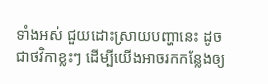ទាំងអស់ ជួយដោះស្រាយបញ្ហានេះ ដូចជាថវិកាខ្លះៗ ដើម្បីយើងអាចរកកន្លែងឲ្យ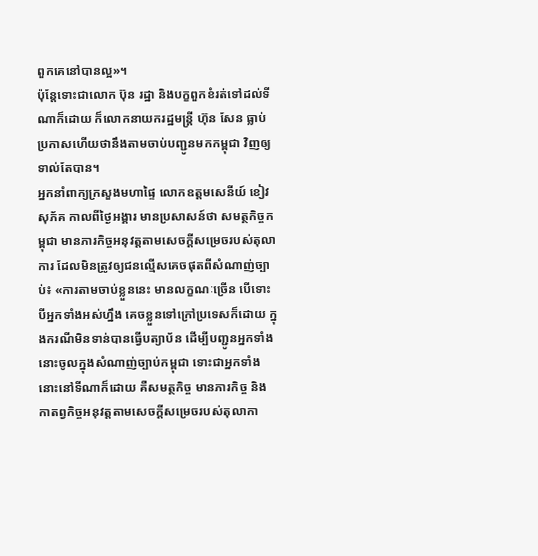ពួកគេនៅបានល្អ»។
ប៉ុន្តែទោះជាលោក ប៊ុន រដ្ឋា និងបក្ខពួកខំរត់ទៅដល់ទីណាក៏ដោយ ក៏លោកនាយករដ្ឋមន្ត្រី ហ៊ុន សែន ធ្លាប់ប្រកាសហើយថានឹងតាមចាប់បញ្ជូនមកកម្ពុជា វិញឲ្យទាល់តែបាន។
អ្នកនាំពាក្យក្រសួងមហាផ្ទៃ លោកឧត្តមសេនីយ៍ ខៀវ សុភ័គ កាលពីថ្ងៃអង្គារ មានប្រសាសន៍ថា សមត្ថកិច្ចកម្ពុជា មានភារកិច្ចអនុវត្តតាមសេចក្តីសម្រេចរបស់តុលាការ ដែលមិនត្រូវឲ្យជនល្មើសគេចផុតពីសំណាញ់ច្បាប់៖ «ការតាមចាប់ខ្លួននេះ មានលក្ខណៈច្រើន បើទោះបីអ្នកទាំងអស់ហ្នឹង គេចខ្លួនទៅក្រៅប្រទេសក៏ដោយ ក្នុងករណីមិនទាន់បានធ្វើបត្យាប័ន ដើម្បីបញ្ជូនអ្នកទាំងនោះចូលក្នុងសំណាញ់ច្បាប់កម្ពុជា ទោះជាអ្នកទាំងនោះនៅទីណាក៏ដោយ គឺសមត្ថកិច្ច មានភារកិច្ច និងកាតព្វកិច្ចអនុវត្តតាមសេចក្តីសម្រេចរបស់តុលាកា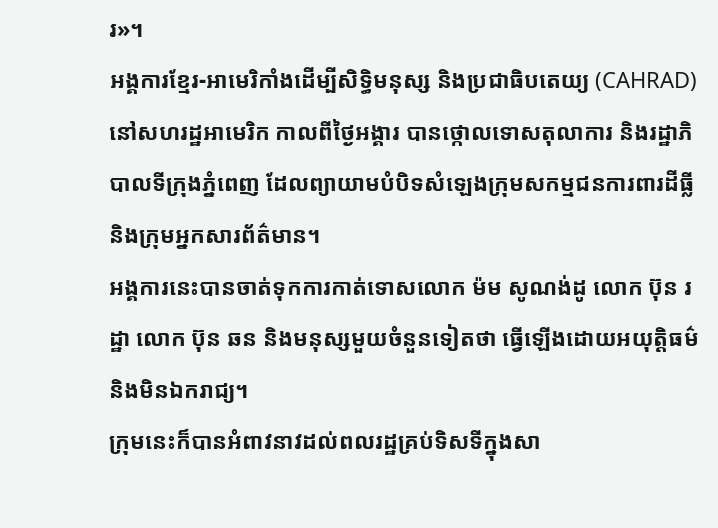រ»។
អង្គការខ្មែរ-អាមេរិកាំងដើម្បីសិទ្ធិមនុស្ស និងប្រជាធិបតេយ្យ (CAHRAD) នៅសហរដ្ឋអាមេរិក កាលពីថ្ងៃអង្គារ បានថ្កោលទោសតុលាការ និងរដ្ឋាភិបាលទីក្រុងភ្នំពេញ ដែលព្យាយាមបំបិទសំឡេងក្រុមសកម្មជនការពារដីធ្លី និងក្រុមអ្នកសារព័ត៌មាន។
អង្គការនេះបានចាត់ទុកការកាត់ទោសលោក ម៉ម សូណង់ដូ លោក ប៊ុន រដ្ឋា លោក ប៊ុន ឆន និងមនុស្សមួយចំនួនទៀតថា ធ្វើឡើងដោយអយុត្តិធម៌ និងមិនឯករាជ្យ។
ក្រុមនេះក៏បានអំពាវនាវដល់ពលរដ្ឋគ្រប់ទិសទីក្នុងសា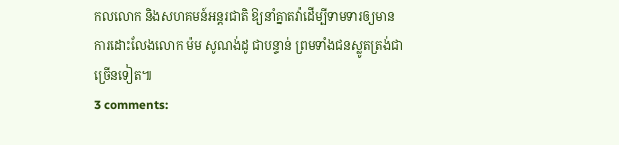កលលោក និងសហគមន៍អន្តរជាតិ ឱ្យនាំគ្នាតវ៉ាដើម្បីទាមទារឲ្យមានការដោះលែងលោក ម៉ម សូណង់ដូ ជាបន្ទាន់ ព្រមទាំងជនស្លូតត្រង់ជាច្រើនទៀត៕
3 comments: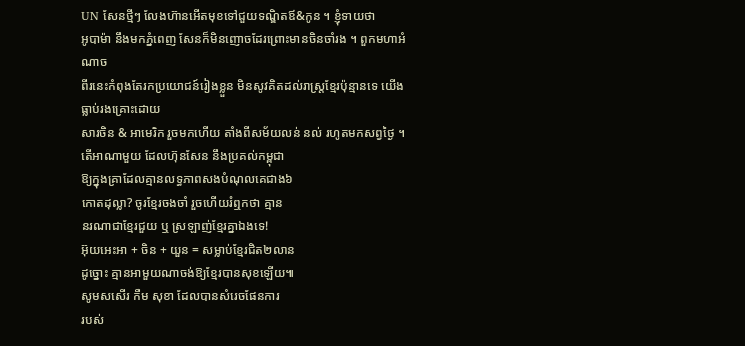UN សែនថ្មីៗ លែងហ៊ានអើតមុខទៅជួយទណ្ឌិតឪ&កូន ។ ខ្ញុំទាយថា
អូបាម៉ា នឹងមកភ្នំពេញ សែនក៏មិនញោចដែរព្រោះមានចិនចាំរង ។ ពួកមហាអំណាច
ពីរនេះកំពុងតែរកប្រយោជន៍រៀងខ្លួន មិនសូវគិតដល់រាស្រ្តខ្មែរប៉ុន្មានទេ យើងធ្លាប់រងគ្រោះដោយ
សារចិន & អាមេរិក រួចមកហើយ តាំងពីសម័យលន់ នល់ រហូតមកសព្វថ្ងៃ ។
តើអាណាមួយ ដែលហ៊ុនសែន នឹងប្រគល់កម្ពុជា
ឱ្យក្នុងគ្រាដែលគ្មានលទ្ធភាពសងបំណុលគេជាង៦
កោតដុល្លា? ចូរខ្មែរចងចាំ រួចហើយរំឮកថា គ្មាន
នរណាជាខ្មែរជួយ ឬ ស្រឡាញ់ខ្មែរគ្នាឯងទេ!
អ៊ុយអេះអា + ចិន + យួន = សម្លាប់ខ្មែរជិត២លាន
ដូច្នោះ គ្មានអាមួយណាចង់ឱ្យខ្មែរបានសុខឡើយ៕
សូមសសើរ កឺម សុខា ដែលបានសំរេចផែនការ
របស់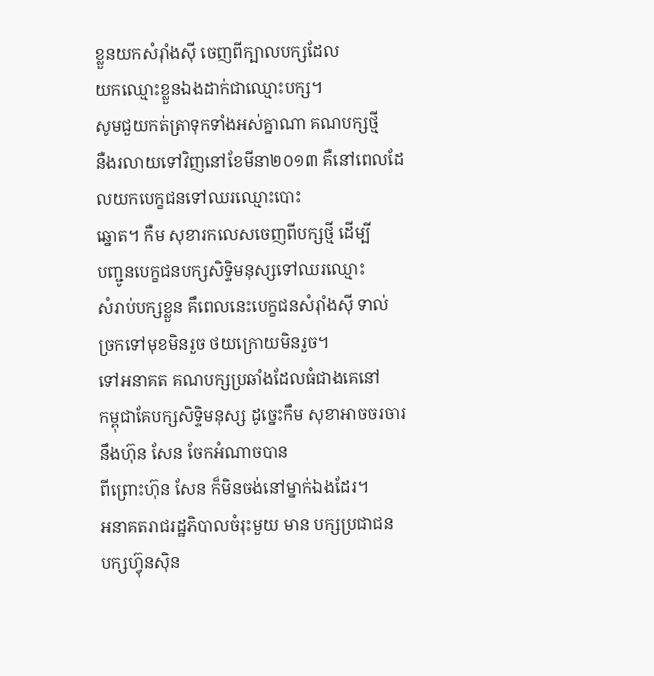ខ្លួនយកសំរ៉ាំងស៊ី ចេញពីក្បាលបក្សដែល
យកឈ្មោះខ្លួនឯងដាក់ជាឈ្មោះបក្ស។
សូមជួយកត់ត្រាទុកទាំងអស់គ្នាណា គណបក្សថ្មី
នឺងរលាយទៅវិញនៅខែមីនា២០១៣ គឺនៅពេលដែលយកបេក្ខជនទៅឈរឈ្មោះបោះ
ឆ្នោត។ កឺម សុខារកលេសចេញពីបក្សថ្មី ដើម្បី
បញ្ជូនបេក្ខជនបក្សសិទ្ទិមនុស្សទៅឈរឈ្មោះ
សំរាប់បក្សខ្លួន គឹពេលនេះបេក្ខជនសំរ៉ាំងស៊ី ទាល់
ច្រកទៅមុខមិនរួច ថយក្រោយមិនរួច។
ទៅអនាគត គណបក្សប្រឆាំងដែលធំជាងគេនៅ
កម្ពុជាគែបក្សសិទ្ទិមនុស្ស ដូច្នេះកឹម សុខាអាចចរចារនឹងហ៊ុន សែន ចែកអំណាចបាន
ពីព្រោះហ៊ុន សែន ក៏មិនចង់នៅម្នាក់ឯងដែរ។
អនាគតរាជរដ្ឋភិបាលចំរុះមួយ មាន បក្សប្រជាជន
បក្សហ៊្វុនស៊ិន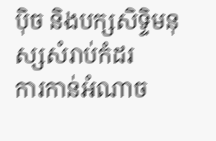ប៉ិច និងបក្សសិទ្ទិមនុស្សសំរាប់កំដរ
ការកាន់អំណាច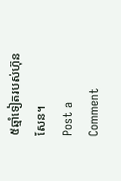៥ឆ្មាំទៀតរបស់ហ៊ុន សែន។
Post a Comment